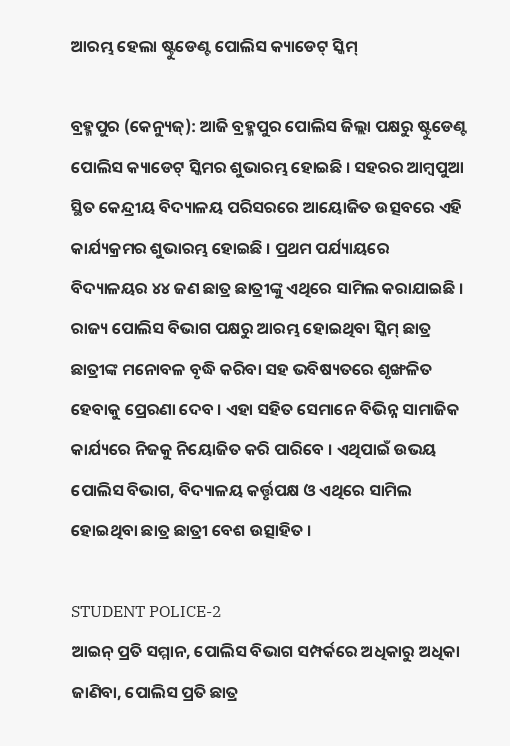ଆରମ୍ଭ ହେଲା ଷ୍ଟୁଡେଣ୍ଟ ପୋଲିସ କ୍ୟାଡେଟ୍ ସ୍କିମ୍

ବ୍ରହ୍ମପୁର (କେନ୍ୟୁଜ୍): ଆଜି ବ୍ରହ୍ମପୁର ପୋଲିସ ଜିଲ୍ଲା ପକ୍ଷରୁ ଷ୍ଟୁଡେଣ୍ଟ ପୋଲିସ କ୍ୟାଡେଟ୍ ସ୍କିମର ଶୁଭାରମ୍ଭ ହୋଇଛି । ସହରର ଆମ୍ୱପୁଆ ସ୍ଥିତ କେନ୍ଦ୍ରୀୟ ବିଦ୍ୟାଳୟ ପରିସରରେ ଆୟୋଜିତ ଉତ୍ସବରେ ଏହି କାର୍ଯ୍ୟକ୍ରମର ଶୁଭାରମ୍ଭ ହୋଇଛି । ପ୍ରଥମ ପର୍ଯ୍ୟାୟରେ ବିଦ୍ୟାଳୟର ୪୪ ଜଣ ଛାତ୍ର ଛାତ୍ରୀଙ୍କୁ ଏଥିରେ ସାମିଲ କରାଯାଇଛି । ରାଜ୍ୟ ପୋଲିସ ବିଭାଗ ପକ୍ଷରୁ ଆରମ୍ଭ ହୋଇଥିବା ସ୍କିମ୍ ଛାତ୍ର ଛାତ୍ରୀଙ୍କ ମନୋବଳ ବୃଦ୍ଧି କରିବା ସହ ଭବିଷ୍ୟତରେ ଶୃଙ୍ଖଳିତ ହେବାକୁ ପ୍ରେରଣା ଦେବ । ଏହା ସହିତ ସେମାନେ ବିଭିନ୍ନ ସାମାଜିକ କାର୍ଯ୍ୟରେ ନିଜକୁ ନିୟୋଜିତ କରି ପାରିବେ । ଏଥିପାଇଁ ଉଭୟ ପୋଲିସ ବିଭାଗ, ବିଦ୍ୟାଳୟ କର୍ତ୍ତୃପକ୍ଷ ଓ ଏଥିରେ ସାମିଲ ହୋଇଥିବା ଛାତ୍ର ଛାତ୍ରୀ ବେଶ ଉତ୍ସାହିତ ।

STUDENT POLICE-2
ଆଇନ୍‌ ପ୍ରତି ସମ୍ମାନ, ପୋଲିସ ବିଭାଗ ସମ୍ପର୍କରେ ଅଧିକାରୁ ଅଧିକା ଜାଣିବା, ପୋଲିସ ପ୍ରତି ଛାତ୍ର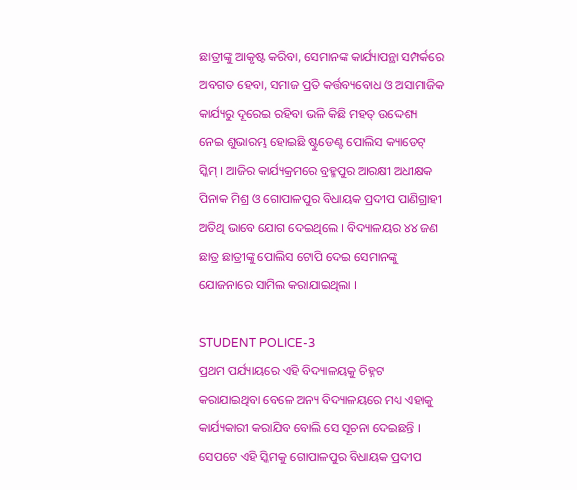ଛାତ୍ରୀଙ୍କୁ ଆକୃଷ୍ଟ କରିବା, ସେମାନଙ୍କ କାର୍ଯ୍ୟାପନ୍ଥା ସମ୍ପର୍କରେ ଅବଗତ ହେବା, ସମାଜ ପ୍ରତି କର୍ତ୍ତବ୍ୟବୋଧ ଓ ଅସାମାଜିକ କାର୍ଯ୍ୟରୁ ଦୂରେଇ ରହିବା ଭଳି କିଛି ମହତ୍‌ ଉଦ୍ଦେଶ୍ୟ ନେଇ ଶୁଭାରମ୍ଭ ହୋଇଛି ଷ୍ଟୁଡେଣ୍ଟ ପୋଲିସ କ୍ୟାଡେଟ୍ ସ୍କିମ୍ । ଆଜିର କାର୍ଯ୍ୟକ୍ରମରେ ବ୍ରହ୍ମପୁର ଆରକ୍ଷୀ ଅଧୀକ୍ଷକ ପିନାକ ମିଶ୍ର ଓ ଗୋପାଳପୁର ବିଧାୟକ ପ୍ରଦୀପ ପାଣିଗ୍ରାହୀ ଅତିଥି ଭାବେ ଯୋଗ ଦେଇଥିଲେ । ବିଦ୍ୟାଳୟର ୪୪ ଜଣ ଛାତ୍ର ଛାତ୍ରୀଙ୍କୁ ପୋଲିସ ଟୋପି ଦେଇ ସେମାନଙ୍କୁ ଯୋଜନାରେ ସାମିଲ କରାଯାଇଥିଲା ।

STUDENT POLICE-3
ପ୍ରଥମ ପର୍ଯ୍ୟାୟରେ ଏହି ବିଦ୍ୟାଳୟକୁ ଚିହ୍ନଟ କରାଯାଇଥିବା ବେଳେ ଅନ୍ୟ ବିଦ୍ୟାଳୟରେ ମଧ୍ୟ ଏହାକୁ କାର୍ଯ୍ୟକାରୀ କରାଯିବ ବୋଲି ସେ ସୂଚନା ଦେଇଛନ୍ତି । ସେପଟେ ଏହି ସ୍କିମକୁ ଗୋପାଳପୁର ବିଧାୟକ ପ୍ରଦୀପ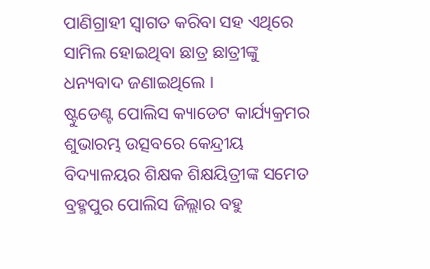ପାଣିଗ୍ରାହୀ ସ୍ୱାଗତ କରିବା ସହ ଏଥିରେ ସାମିଲ ହୋଇଥିବା ଛାତ୍ର ଛାତ୍ରୀଙ୍କୁ ଧନ୍ୟବାଦ ଜଣାଇଥିଲେ ।
ଷ୍ଟୁଡେଣ୍ଟ ପୋଲିସ କ୍ୟାଡେଟ କାର୍ଯ୍ୟକ୍ରମର ଶୁଭାରମ୍ଭ ଉତ୍ସବରେ କେନ୍ଦ୍ରୀୟ ବିଦ୍ୟାଳୟର ଶିକ୍ଷକ ଶିକ୍ଷୟିତ୍ରୀଙ୍କ ସମେତ ବ୍ରହ୍ମପୁର ପୋଲିସ ଜିଲ୍ଲାର ବହୁ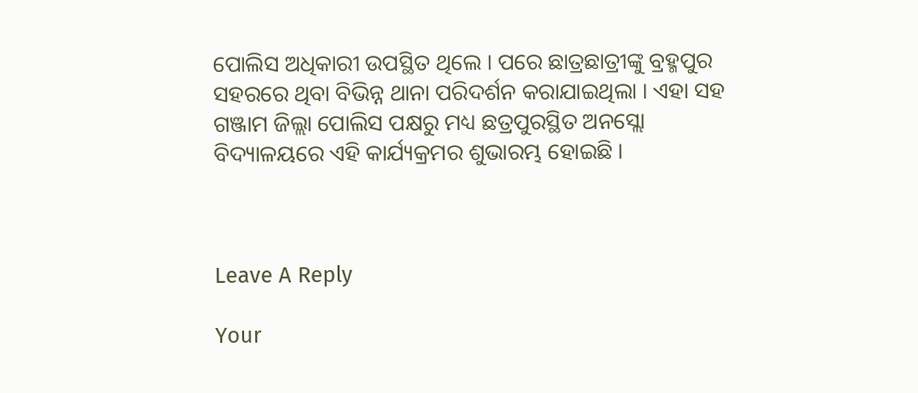ପୋଲିସ ଅଧିକାରୀ ଉପସ୍ଥିତ ଥିଲେ । ପରେ ଛାତ୍ରଛାତ୍ରୀଙ୍କୁ ବ୍ରହ୍ମପୁର ସହରରେ ଥିବା ବିଭିନ୍ନ ଥାନା ପରିଦର୍ଶନ କରାଯାଇଥିଲା । ଏହା ସହ ଗଞ୍ଜାମ ଜିଲ୍ଲା ପୋଲିସ ପକ୍ଷରୁ ମଧ୍ୟ ଛତ୍ରପୁରସ୍ଥିତ ଅନସ୍ଲୋ ବିଦ୍ୟାଳୟରେ ଏହି କାର୍ଯ୍ୟକ୍ରମର ଶୁଭାରମ୍ଭ ହୋଇଛି ।



Leave A Reply

Your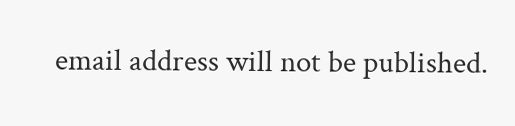email address will not be published.